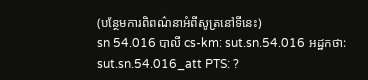(បន្ថែមការពិពណ៌នាអំពីសូត្រនៅទីនេះ)
sn 54.016 បាលី cs-km: sut.sn.54.016 អដ្ឋកថា: sut.sn.54.016_att PTS: ?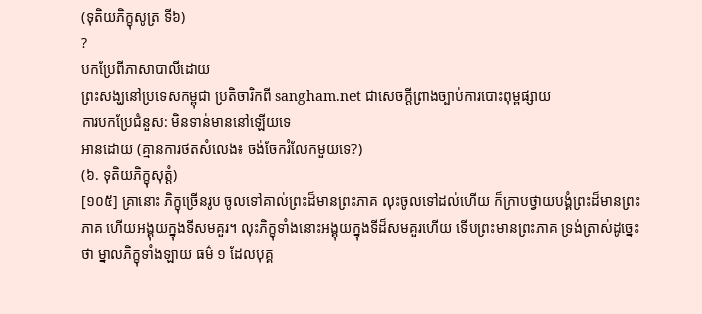(ទុតិយភិក្ខុសូត្រ ទី៦)
?
បកប្រែពីភាសាបាលីដោយ
ព្រះសង្ឃនៅប្រទេសកម្ពុជា ប្រតិចារិកពី sangham.net ជាសេចក្តីព្រាងច្បាប់ការបោះពុម្ពផ្សាយ
ការបកប្រែជំនួស: មិនទាន់មាននៅឡើយទេ
អានដោយ (គ្មានការថតសំលេង៖ ចង់ចែករំលែកមួយទេ?)
(៦. ទុតិយភិក្ខុសុត្តំ)
[១០៥] គ្រានោះ ភិក្ខុច្រើនរូប ចូលទៅគាល់ព្រះដ៏មានព្រះភាគ លុះចូលទៅដល់ហើយ ក៏ក្រាបថ្វាយបង្គំព្រះដ៏មានព្រះភាគ ហើយអង្គុយក្នុងទីសមគួរ។ លុះភិក្ខុទាំងនោះអង្គុយក្នុងទីដ៏សមគួរហើយ ទើបព្រះមានព្រះភាគ ទ្រង់ត្រាស់ដូច្នេះថា ម្នាលភិក្ខុទាំងឡាយ ធម៌ ១ ដែលបុគ្គ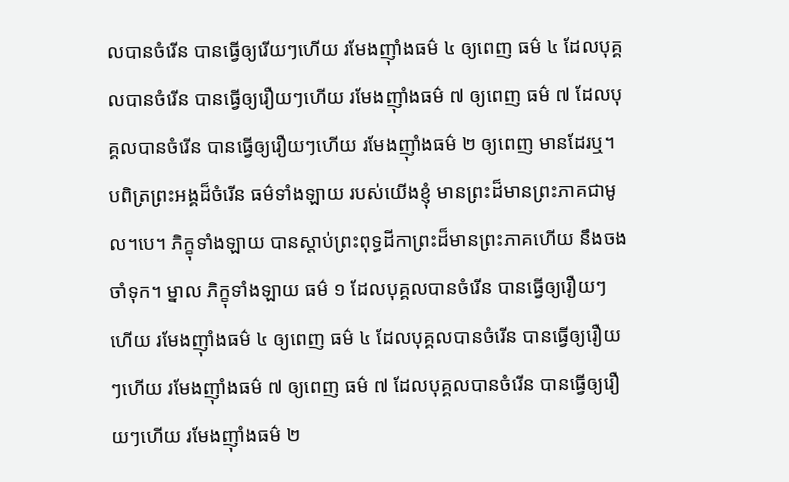លបានចំរើន បានធ្វើឲ្យរើយៗហើយ រមែងញ៉ាំងធម៌ ៤ ឲ្យពេញ ធម៌ ៤ ដែលបុគ្គលបានចំរើន បានធ្វើឲ្យរឿយៗហើយ រមែងញ៉ាំងធម៌ ៧ ឲ្យពេញ ធម៌ ៧ ដែលបុគ្គលបានចំរើន បានធ្វើឲ្យរឿយៗហើយ រមែងញ៉ាំងធម៌ ២ ឲ្យពេញ មានដែរឬ។ បពិត្រព្រះអង្គដ៏ចំរើន ធម៌ទាំងឡាយ របស់យើងខ្ញុំ មានព្រះដ៏មានព្រះភាគជាមូល។បេ។ ភិក្ខុទាំងឡាយ បានស្ដាប់ព្រះពុទ្ធដីកាព្រះដ៏មានព្រះភាគហើយ នឹងចងចាំទុក។ ម្នាល ភិក្ខុទាំងឡាយ ធម៌ ១ ដែលបុគ្គលបានចំរើន បានធ្វើឲ្យរឿយៗហើយ រមែងញ៉ាំងធម៌ ៤ ឲ្យពេញ ធម៌ ៤ ដែលបុគ្គលបានចំរើន បានធ្វើឲ្យរឿយៗហើយ រមែងញ៉ាំងធម៌ ៧ ឲ្យពេញ ធម៌ ៧ ដែលបុគ្គលបានចំរើន បានធ្វើឲ្យរឿយៗហើយ រមែងញ៉ាំងធម៌ ២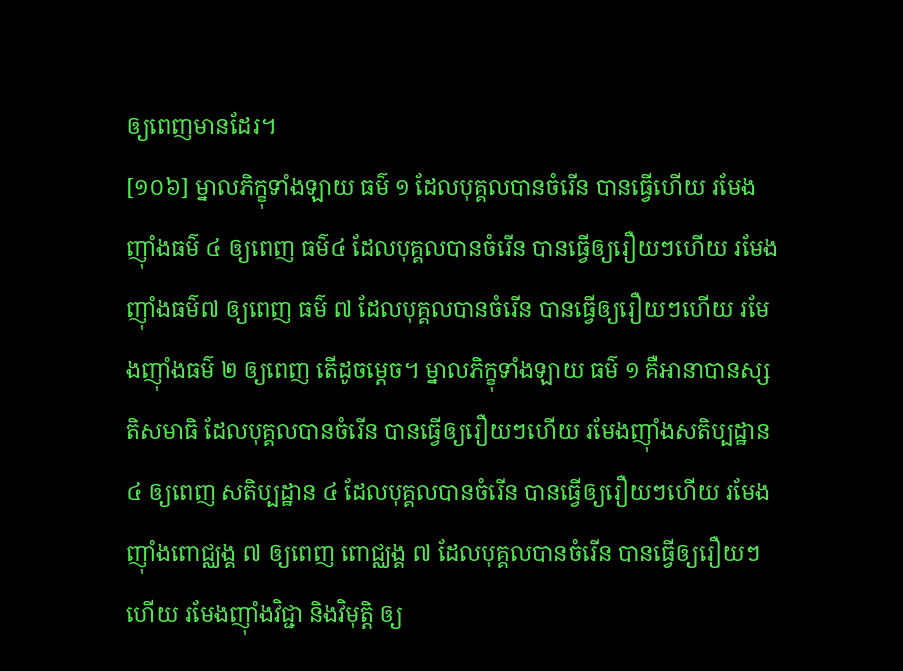ឲ្យពេញមានដែរ។
[១០៦] ម្នាលភិក្ខុទាំងឡាយ ធម៌ ១ ដែលបុគ្គលបានចំរើន បានធ្វើហើយ រមែងញ៉ាំងធម៌ ៤ ឲ្យពេញ ធម៌៤ ដែលបុគ្គលបានចំរើន បានធ្វើឲ្យរឿយៗហើយ រមែងញ៉ាំងធម៌៧ ឲ្យពេញ ធម៌ ៧ ដែលបុគ្គលបានចំរើន បានធ្វើឲ្យរឿយៗហើយ រមែងញ៉ាំងធម៌ ២ ឲ្យពេញ តើដូចម្ដេច។ ម្នាលភិក្ខុទាំងឡាយ ធម៌ ១ គឺអានាបានស្សតិសមាធិ ដែលបុគ្គលបានចំរើន បានធ្វើឲ្យរឿយៗហើយ រមែងញ៉ាំងសតិប្បដ្ឋាន ៤ ឲ្យពេញ សតិប្បដ្ឋាន ៤ ដែលបុគ្គលបានចំរើន បានធ្វើឲ្យរឿយៗហើយ រមែងញ៉ាំងពោជ្ឈង្គ ៧ ឲ្យពេញ ពោជ្ឈង្គ ៧ ដែលបុគ្គលបានចំរើន បានធ្វើឲ្យរឿយៗហើយ រមែងញ៉ាំងវិជ្ជា និងវិមុត្តិ ឲ្យ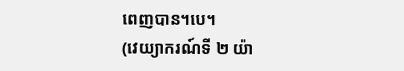ពេញបាន។បេ។
(វេយ្យាករណ៍ទី ២ យ៉ា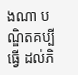ងណា បណ្ឌិតគប្បីធ្វើ ដល់ភិ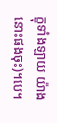ក្ខុទាំងឡាយ យ៉ាងនោះផងចុះ)។បេ។